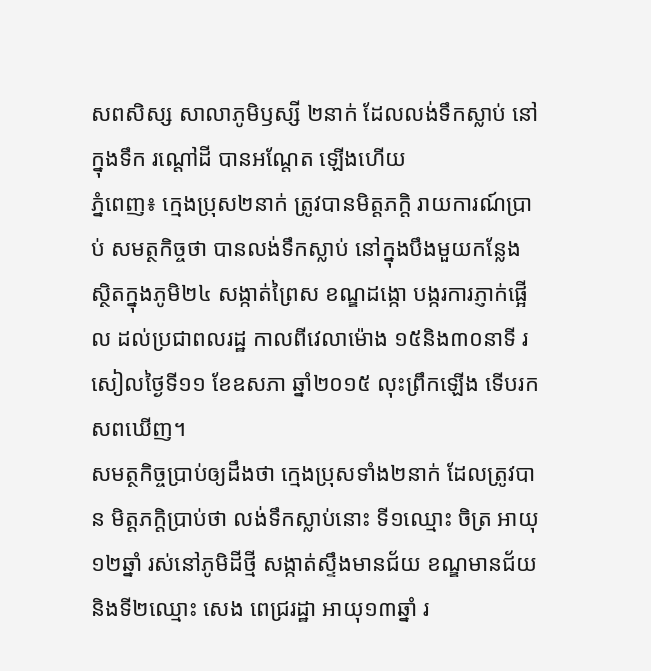សពសិស្ស សាលាភូមិឫស្សី ២នាក់ ដែលលង់ទឹកស្លាប់ នៅក្នុងទឹក រណ្តៅដី បានអណ្តែត ឡើងហើយ
ភ្នំពេញ៖ ក្មេងប្រុស២នាក់ ត្រូវបានមិត្តភក្តិ រាយការណ៍ប្រាប់ សមត្ថកិច្ចថា បានលង់ទឹកស្លាប់ នៅក្នុងបឹងមួយកន្លែង ស្ថិតក្នុងភូមិ២៤ សង្កាត់ព្រៃស ខណ្ឌដង្កោ បង្ករការភ្ញាក់ផ្អើល ដល់ប្រជាពលរដ្ឋ កាលពីវេលាម៉ោង ១៥និង៣០នាទី រសៀលថ្ងៃទី១១ ខែឧសភា ឆ្នាំ២០១៥ លុះព្រឹកឡើង ទើបរកសពឃើញ។
សមត្ថកិច្ចប្រាប់ឲ្យដឹងថា ក្មេងប្រុសទាំង២នាក់ ដែលត្រូវបាន មិត្តភក្តិប្រាប់ថា លង់ទឹកស្លាប់នោះ ទី១ឈ្មោះ ចិត្រ អាយុ១២ឆ្នាំ រស់នៅភូមិដីថ្មី សង្កាត់ស្ទឹងមានជ័យ ខណ្ឌមានជ័យ និងទី២ឈ្មោះ សេង ពេជ្ររដ្ឋា អាយុ១៣ឆ្នាំ រ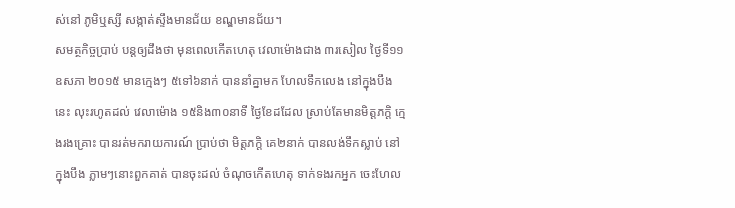ស់នៅ ភូមិឬស្សី សង្កាត់ស្ទឹងមានជ័យ ខណ្ឌមានជ័យ។
សមត្ថកិច្ចប្រាប់ បន្តឲ្យដឹងថា មុនពេលកើតហេតុ វេលាម៉ោងជាង ៣រសៀល ថ្ងៃទី១១ ឧសភា ២០១៥ មានក្មេងៗ ៥ទៅ៦នាក់ បាននាំគ្នាមក ហែលទឹកលេង នៅក្នុងបឹងនេះ លុះរហូតដល់ វេលាម៉ោង ១៥និង៣០នាទី ថ្ងៃខែដដែល ស្រាប់តែមានមិត្តភក្តិ ក្មេងរងគ្រោះ បានរត់មករាយការណ៍ ប្រាប់ថា មិត្តភក្តិ គេ២នាក់ បានលង់ទឹកស្លាប់ នៅក្នុងបឹង ភ្លាមៗនោះពួកគាត់ បានចុះដល់ ចំណុចកើតហេតុ ទាក់ទងរកអ្នក ចេះហែល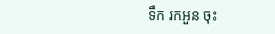ទឹក រកអួន ចុះ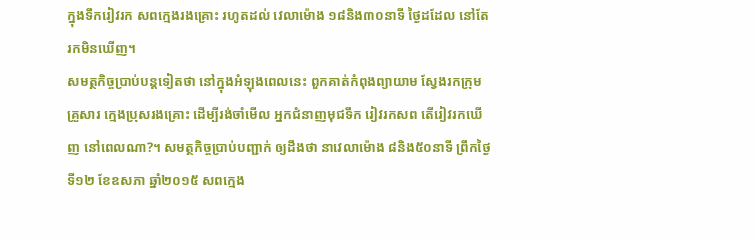ក្នុងទឹករៀវរក សពក្មេងរងគ្រោះ រហូតដល់ វេលាម៉ោង ១៨និង៣០នាទី ថ្ងៃដដែល នៅតែរកមិនឃើញ។
សមត្ថកិច្ចប្រាប់បន្តទៀតថា នៅក្នុងអំឡុងពេលនេះ ពួកគាត់កំពុងព្យាយាម ស្វែងរកក្រុមគ្រួសារ ក្មេងប្រុសរងគ្រោះ ដើម្បីរង់ចាំមើល អ្នកជំនាញមុជទឹក រៀវរកសព តើរៀវរកឃើញ នៅពេលណា?។ សមត្ថកិច្ចប្រាប់បញ្ជាក់ ឲ្យដឹងថា នាវេលាម៉ោង ៨និង៥០នាទី ព្រឹកថ្ងៃទី១២ ខែឧសភា ឆ្នាំ២០១៥ សពក្មេង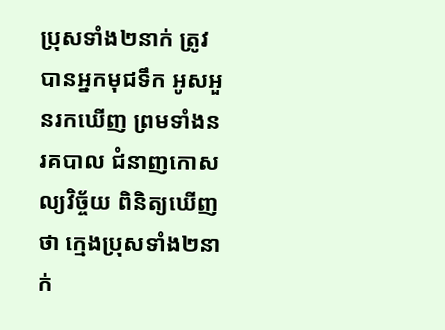ប្រុសទាំង២នាក់ ត្រូវបានអ្នកមុជទឹក អូសអួនរកឃើញ ព្រមទាំងនរគបាល ជំនាញកោសល្យវិច្ច័យ ពិនិត្យឃើញថា ក្មេងប្រុសទាំង២នាក់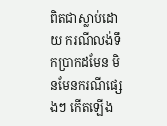ពិតជាស្លាប់ដោយ ករណីលង់ទឹកប្រាកដមែន មិនមែនករណីផ្សេងៗ កើតឡើង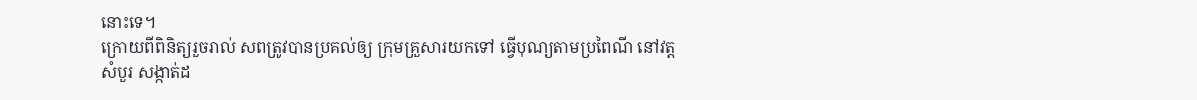នោះទេ។
ក្រោយពីពិនិត្យរួចរាល់ សពត្រូវបានប្រគល់ឲ្យ ក្រុមគ្រួសារយកទៅ ធ្វើបុណ្យតាមប្រពៃណី នៅវត្តសំបួរ សង្កាត់ដ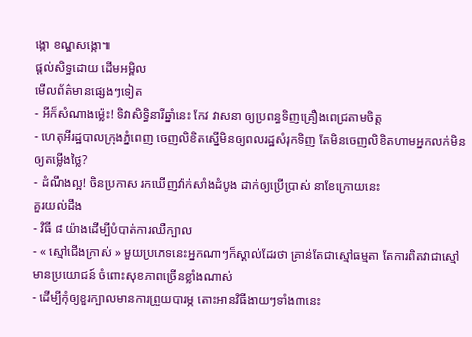ង្កោ ខណ្ឌសង្កោ៕
ផ្តល់សិទ្ធដោយ ដើមអម្ពិល
មើលព័ត៌មានផ្សេងៗទៀត
- អីក៏សំណាងម្ល៉េះ! ទិវាសិទ្ធិនារីឆ្នាំនេះ កែវ វាសនា ឲ្យប្រពន្ធទិញគ្រឿងពេជ្រតាមចិត្ត
- ហេតុអីរដ្ឋបាលក្រុងភ្នំពេញ ចេញលិខិតស្នើមិនឲ្យពលរដ្ឋសំរុកទិញ តែមិនចេញលិខិតហាមអ្នកលក់មិនឲ្យតម្លើងថ្លៃ?
- ដំណឹងល្អ! ចិនប្រកាស រកឃើញវ៉ាក់សាំងដំបូង ដាក់ឲ្យប្រើប្រាស់ នាខែក្រោយនេះ
គួរយល់ដឹង
- វិធី ៨ យ៉ាងដើម្បីបំបាត់ការឈឺក្បាល
- « ស្មៅជើងក្រាស់ » មួយប្រភេទនេះអ្នកណាៗក៏ស្គាល់ដែរថា គ្រាន់តែជាស្មៅធម្មតា តែការពិតវាជាស្មៅមានប្រយោជន៍ ចំពោះសុខភាពច្រើនខ្លាំងណាស់
- ដើម្បីកុំឲ្យខួរក្បាលមានការព្រួយបារម្ភ តោះអានវិធីងាយៗទាំង៣នេះ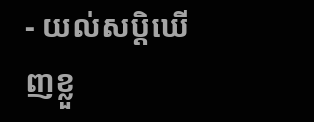- យល់សប្តិឃើញខ្លួ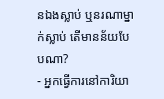នឯងស្លាប់ ឬនរណាម្នាក់ស្លាប់ តើមានន័យបែបណា?
- អ្នកធ្វើការនៅការិយា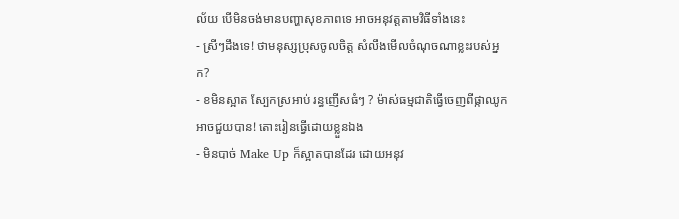ល័យ បើមិនចង់មានបញ្ហាសុខភាពទេ អាចអនុវត្តតាមវិធីទាំងនេះ
- ស្រីៗដឹងទេ! ថាមនុស្សប្រុសចូលចិត្ត សំលឹងមើលចំណុចណាខ្លះរបស់អ្នក?
- ខមិនស្អាត ស្បែកស្រអាប់ រន្ធញើសធំៗ ? ម៉ាស់ធម្មជាតិធ្វើចេញពីផ្កាឈូកអាចជួយបាន! តោះរៀនធ្វើដោយខ្លួនឯង
- មិនបាច់ Make Up ក៏ស្អាតបានដែរ ដោយអនុវ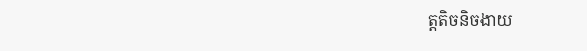ត្តតិចនិចងាយ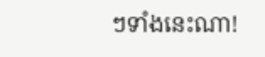ៗទាំងនេះណា!